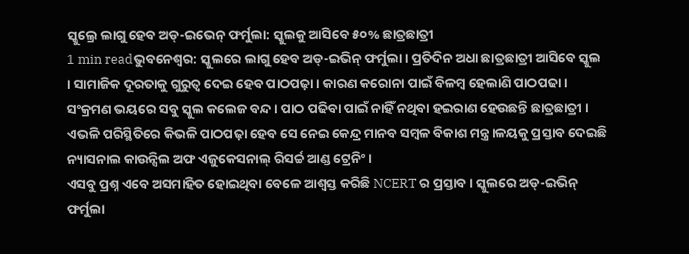ସ୍କୁଲ୍ରେ ଲାଗୁ ହେବ ଅଡ୍-ଇଭେନ୍ ଫର୍ମୁଲା: ସ୍କୁଲକୁ ଆସିବେ ୫୦% ଛାତ୍ରଛାତ୍ରୀ
1 min readଭୁବନେଶ୍ୱର: ସ୍କୁଲରେ ଲାଗୁ ହେବ ଅଡ୍-ଇଭିନ୍ ଫର୍ମୁଲା । ପ୍ରତିଦିନ ଅଧା ଛାତ୍ରଛାତ୍ରୀ ଆସିବେ ସ୍କୁଲ । ସାମାଜିକ ଦୂରତାକୁ ଗୁରୁତ୍ୱ ଦେଇ ହେବ ପାଠପଢ଼ା । କାରଣ କରୋନା ପାଇଁ ବିଳମ୍ବ ହେଲାଣି ପାଠପଢା ।
ସଂକ୍ରମଣ ଭୟରେ ସବୁ ସ୍କୁଲ କଲେଜ ବନ୍ଦ । ପାଠ ପଢିବା ପାଇଁ ନାହିଁ ନଥିବା ହଇରାଣ ହେଉଛନ୍ତି ଛାତ୍ରଛାତ୍ରୀ । ଏଭଳି ପରିସ୍ଥିତିରେ କିଭଳି ପାଠପଢ଼ା ହେବ ସେ ନେଇ କେନ୍ଦ୍ର ମାନବ ସମ୍ବଳ ବିକାଶ ମନ୍ତ୍ର।ଳୟକୁ ପ୍ରସ୍ତାବ ଦେଇଛି ନ୍ୟାସନାଲ କାଉନ୍ସିଲ ଅଫ ଏଜୁକେସନାଲ୍ ରିସର୍ଚ୍ଚ ଆଣ୍ଡ ଟ୍ରେନିଂ ।
ଏସବୁ ପ୍ରଶ୍ନ ଏବେ ଅସମାହିତ ହୋଇଥିବା ବେଳେ ଆଶ୍ୱସ୍ତ କରିଛି NCERT ର ପ୍ରସ୍ତାବ । ସ୍କୁଲରେ ଅଡ୍-ଇଭିନ୍ ଫର୍ମୁଲା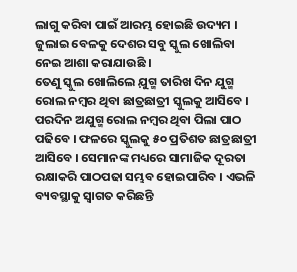ଲାଗୁ କରିବା ପାଇଁ ଆରମ୍ଭ ହୋଇଛି ଉଦ୍ୟମ । ଜୁଲାଇ ବେଳକୁ ଦେଶର ସବୁ ସ୍କୁଲ ଖୋଲିବା ନେଇ ଆଶା କରାଯାଉଛି ।
ତେଣୁ ସ୍କୁଲ ଖୋଲିଲେ ଯ଼ୁଗ୍ମ ତାରିଖ ଦିନ ଯୁଗ୍ମ ରୋଲ ନମ୍ବର ଥିବା ଛାତ୍ରଛାତ୍ରୀ ସ୍କୁଲକୁ ଆସିବେ । ପରଦିନ ଅଯୁଗ୍ମ ରୋଲ ନମ୍ବର ଥିବା ପିଲା ପାଠ ପଢିବେ । ଫଳରେ ସ୍କୁଲକୁ ୫୦ ପ୍ରତିଶତ ଛାତ୍ରଛାତ୍ରୀ ଆସିବେ । ସେମାନଙ୍କ ମଧ୍ୟରେ ସାମାଜିକ ଦୂରତା ରକ୍ଷାକରି ପାଠପଢା ସମ୍ଭବ ହୋଇପାରିବ । ଏଭଳି ବ୍ୟବସ୍ଥାକୁ ସ୍ୱାଗତ କରିଛନ୍ତି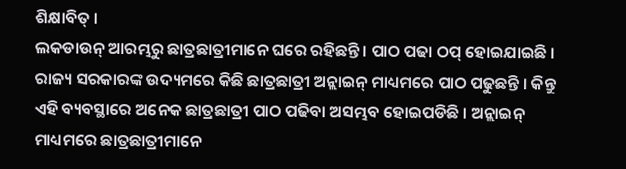ଶିକ୍ଷାବିତ୍ ।
ଲକଡାଉନ୍ ଆରମ୍ଭରୁ ଛାତ୍ରଛାତ୍ରୀମାନେ ଘରେ ରହିଛନ୍ତି । ପାଠ ପଢା ଠପ୍ ହୋଇଯାଇଛି । ରାଜ୍ୟ ସରକାରଙ୍କ ଉଦ୍ୟମରେ କିଛି ଛାତ୍ରଛାତ୍ରୀ ଅନ୍ଲାଇନ୍ ମାଧ୍ୟମରେ ପାଠ ପଢୁଛନ୍ତି । କିନ୍ତୁ ଏହି ବ୍ୟବସ୍ଥାରେ ଅନେକ ଛାତ୍ରଛାତ୍ରୀ ପାଠ ପଢିବା ଅସମ୍ଭବ ହୋଇପଡିଛି । ଅନ୍ଲାଇନ୍ ମାଧ୍ୟମରେ ଛାତ୍ରଛାତ୍ରୀମାନେ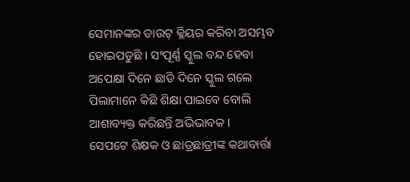ସେମାନଙ୍କର ଡାଉଟ୍ କ୍ଳିୟର କରିବା ଅସମ୍ଭବ ହୋଇପଡୁଛି । ସଂପୂର୍ଣ୍ଣ ସ୍କୁଲ ବନ୍ଦ ହେବା ଅପେକ୍ଷା ଦିନେ ଛାଡି ଦିନେ ସ୍କୁଲ ଗଲେ ପିଲାମାନେ କିଛି ଶିକ୍ଷା ପାଇବେ ବୋଲି ଆଶାବ୍ୟକ୍ତ କରିଛନ୍ତି ଅଭିଭାବକ ।
ସେପଟେ ଶିକ୍ଷକ ଓ ଛାତ୍ରଛାତ୍ରୀଙ୍କ କଥାବାର୍ତ୍ତା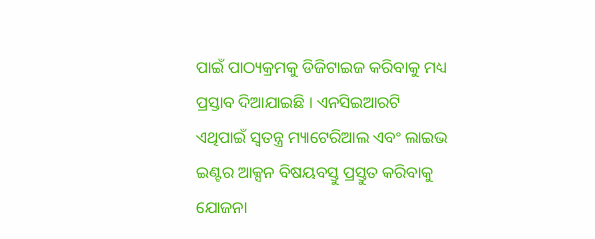ପାଇଁ ପାଠ୍ୟକ୍ରମକୁ ଡିଜିଟାଇଜ କରିବାକୁ ମଧ୍ୟ ପ୍ରସ୍ତାବ ଦିଆଯାଇଛି । ଏନସିଇଆରଟି ଏଥିପାଇଁ ସ୍ୱତନ୍ତ୍ର ମ୍ୟାଟେରିଆଲ ଏବଂ ଲାଇଭ ଇଣ୍ଟର ଆକ୍ସନ ବିଷୟବସ୍ତୁ ପ୍ରସ୍ତୁତ କରିବାକୁ ଯୋଜନା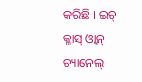କରିଛି । ଇଚ୍ କ୍ଳାସ୍ ଓ୍ୱାନ୍ ଚ୍ୟାନେଲ୍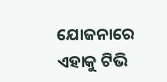ଯୋଜନାରେ ଏହାକୁ ଟିଭି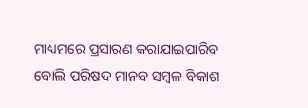ମାଧ୍ୟମରେ ପ୍ରସାରଣ କରାଯାଇପାରିବ ବୋଲି ପରିଷଦ ମାନବ ସମ୍ବଳ ବିକାଶ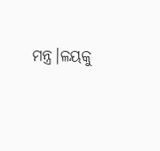ମନ୍ତ୍ର।ଳୟକୁ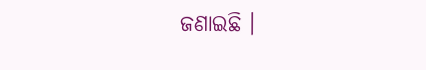ଜଣାଇଛି ।